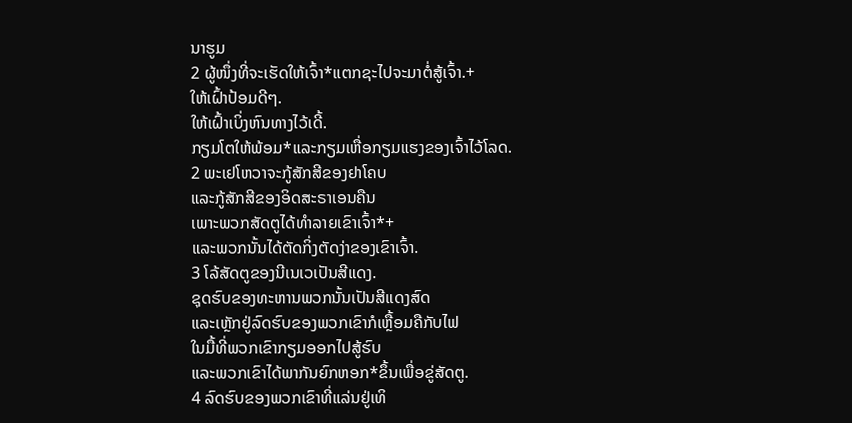ນາຮູມ
2 ຜູ້ໜຶ່ງທີ່ຈະເຮັດໃຫ້ເຈົ້າ*ແຕກຊະໄປຈະມາຕໍ່ສູ້ເຈົ້າ.+
ໃຫ້ເຝົ້າປ້ອມດີໆ.
ໃຫ້ເຝົ້າເບິ່ງຫົນທາງໄວ້ເດີ້.
ກຽມໂຕໃຫ້ພ້ອມ*ແລະກຽມເຫື່ອກຽມແຮງຂອງເຈົ້າໄວ້ໂລດ.
2 ພະເຢໂຫວາຈະກູ້ສັກສີຂອງຢາໂຄບ
ແລະກູ້ສັກສີຂອງອິດສະຣາເອນຄືນ
ເພາະພວກສັດຕູໄດ້ທຳລາຍເຂົາເຈົ້າ*+
ແລະພວກນັ້ນໄດ້ຕັດກິ່ງຕັດງ່າຂອງເຂົາເຈົ້າ.
3 ໂລ້ສັດຕູຂອງນີເນເວເປັນສີແດງ.
ຊຸດຮົບຂອງທະຫານພວກນັ້ນເປັນສີແດງສົດ
ແລະເຫຼັກຢູ່ລົດຮົບຂອງພວກເຂົາກໍເຫຼື້ອມຄືກັບໄຟ
ໃນມື້ທີ່ພວກເຂົາກຽມອອກໄປສູ້ຮົບ
ແລະພວກເຂົາໄດ້ພາກັນຍົກຫອກ*ຂຶ້ນເພື່ອຂູ່ສັດຕູ.
4 ລົດຮົບຂອງພວກເຂົາທີ່ແລ່ນຢູ່ເທິ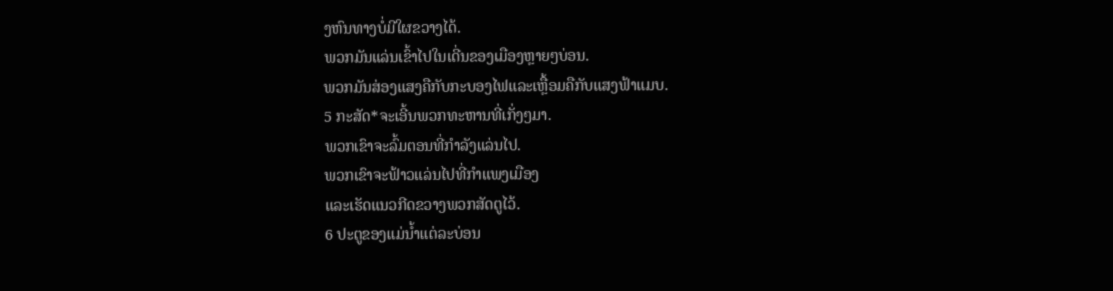ງຫົນທາງບໍ່ມີໃຜຂວາງໄດ້.
ພວກມັນແລ່ນເຂົ້າໄປໃນເດີ່ນຂອງເມືອງຫຼາຍໆບ່ອນ.
ພວກມັນສ່ອງແສງຄືກັບກະບອງໄຟແລະເຫຼື້ອມຄືກັບແສງຟ້າແມບ.
5 ກະສັດ*ຈະເອີ້ນພວກທະຫານທີ່ເກັ່ງໆມາ.
ພວກເຂົາຈະລົ້ມຕອນທີ່ກຳລັງແລ່ນໄປ.
ພວກເຂົາຈະຟ້າວແລ່ນໄປທີ່ກຳແພງເມືອງ
ແລະເຮັດແນວກີດຂວາງພວກສັດຕູໄວ້.
6 ປະຕູຂອງແມ່ນ້ຳແຕ່ລະບ່ອນ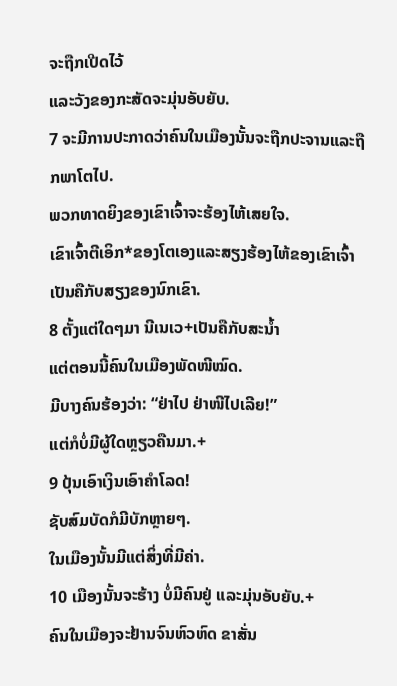ຈະຖືກເປີດໄວ້
ແລະວັງຂອງກະສັດຈະມຸ່ນອັບຍັບ.
7 ຈະມີການປະກາດວ່າຄົນໃນເມືອງນັ້ນຈະຖືກປະຈານແລະຖືກພາໂຕໄປ.
ພວກທາດຍິງຂອງເຂົາເຈົ້າຈະຮ້ອງໄຫ້ເສຍໃຈ.
ເຂົາເຈົ້າຕີເອິກ*ຂອງໂຕເອງແລະສຽງຮ້ອງໄຫ້ຂອງເຂົາເຈົ້າເປັນຄືກັບສຽງຂອງນົກເຂົາ.
8 ຕັ້ງແຕ່ໃດໆມາ ນີເນເວ+ເປັນຄືກັບສະນ້ຳ
ແຕ່ຕອນນີ້ຄົນໃນເມືອງພັດໜີໝົດ.
ມີບາງຄົນຮ້ອງວ່າ: “ຢ່າໄປ ຢ່າໜີໄປເລີຍ!”
ແຕ່ກໍບໍ່ມີຜູ້ໃດຫຼຽວຄືນມາ.+
9 ປຸ້ນເອົາເງິນເອົາຄຳໂລດ!
ຊັບສົມບັດກໍມີບັກຫຼາຍໆ.
ໃນເມືອງນັ້ນມີແຕ່ສິ່ງທີ່ມີຄ່າ.
10 ເມືອງນັ້ນຈະຮ້າງ ບໍ່ມີຄົນຢູ່ ແລະມຸ່ນອັບຍັບ.+
ຄົນໃນເມືອງຈະຢ້ານຈົນຫົວຫົດ ຂາສັ່ນ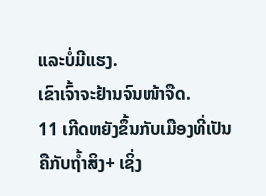ແລະບໍ່ມີແຮງ.
ເຂົາເຈົ້າຈະຢ້ານຈົນໜ້າຈືດ.
11 ເກີດຫຍັງຂຶ້ນກັບເມືອງທີ່ເປັນຄືກັບຖ້ຳສິງ+ ເຊິ່ງ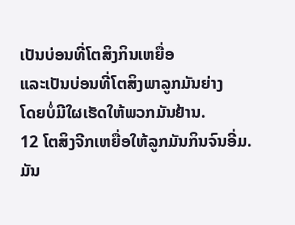ເປັນບ່ອນທີ່ໂຕສິງກິນເຫຍື່ອ
ແລະເປັນບ່ອນທີ່ໂຕສິງພາລູກມັນຍ່າງ
ໂດຍບໍ່ມີໃຜເຮັດໃຫ້ພວກມັນຢ້ານ.
12 ໂຕສິງຈີກເຫຍື່ອໃຫ້ລູກມັນກິນຈົນອີ່ມ.
ມັນ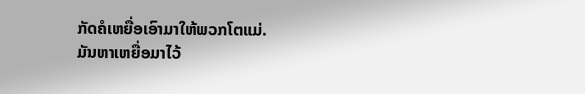ກັດຄໍເຫຍື່ອເອົາມາໃຫ້ພວກໂຕແມ່.
ມັນຫາເຫຍື່ອມາໄວ້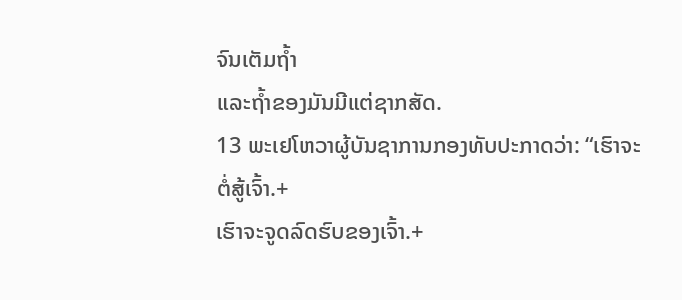ຈົນເຕັມຖ້ຳ
ແລະຖ້ຳຂອງມັນມີແຕ່ຊາກສັດ.
13 ພະເຢໂຫວາຜູ້ບັນຊາການກອງທັບປະກາດວ່າ: “ເຮົາຈະຕໍ່ສູ້ເຈົ້າ.+
ເຮົາຈະຈູດລົດຮົບຂອງເຈົ້າ.+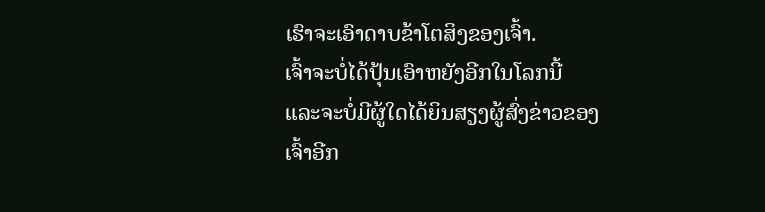ເຮົາຈະເອົາດາບຂ້າໂຕສິງຂອງເຈົ້າ.
ເຈົ້າຈະບໍ່ໄດ້ປຸ້ນເອົາຫຍັງອີກໃນໂລກນີ້
ແລະຈະບໍ່ມີຜູ້ໃດໄດ້ຍິນສຽງຜູ້ສົ່ງຂ່າວຂອງເຈົ້າອີກ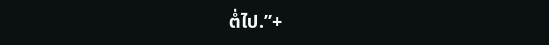ຕໍ່ໄປ.”+